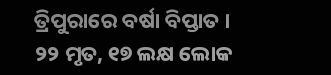ତ୍ରିପୁରାରେ ବର୍ଷା ବିପ୍ତାତ । ୨୨ ମୃତ, ୧୭ ଲକ୍ଷ ଲୋକ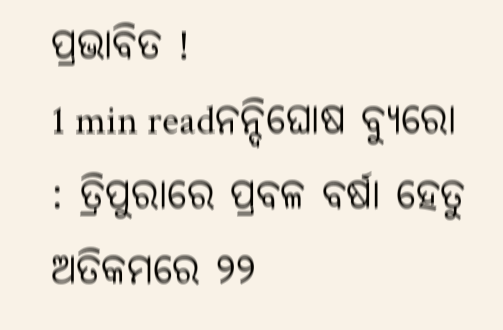ପ୍ରଭାବିତ !
1 min readନନ୍ଦିଘୋଷ ବ୍ୟୁରୋ : ତ୍ରିପୁରାରେ ପ୍ରବଳ ବର୍ଷା ହେତୁ ଅତିକମରେ ୨୨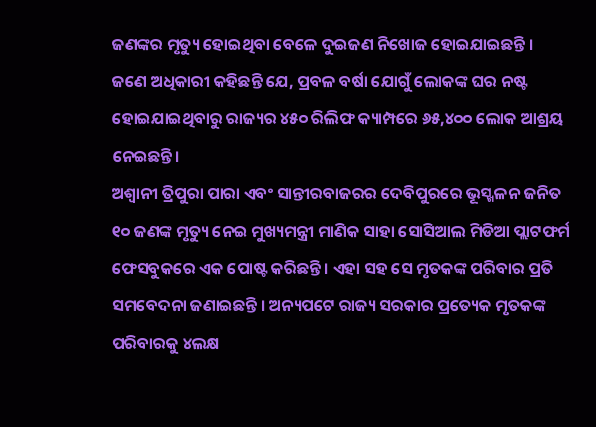ଜଣଙ୍କର ମୃତ୍ୟୁ ହୋଇଥିବା ବେଳେ ଦୁଇଜଣ ନିଖୋଜ ହୋଇଯାଇଛନ୍ତି । ଜଣେ ଅଧିକାରୀ କହିଛନ୍ତି ଯେ, ପ୍ରବଳ ବର୍ଷା ଯୋଗୁଁ ଲୋକଙ୍କ ଘର ନଷ୍ଟ ହୋଇଯାଇଥିବାରୁ ରାଜ୍ୟର ୪୫୦ ରିଲିଫ କ୍ୟାମ୍ପରେ ୬୫,୪୦୦ ଲୋକ ଆଶ୍ରୟ ନେଇଛନ୍ତି।
ଅଶ୍ୱାନୀ ତ୍ରିପୁରା ପାରା ଏବଂ ସାନ୍ତୀରବାଜରର ଦେବିପୁରରେ ଭୂସ୍ଖଳନ ଜନିତ ୧୦ ଜଣଙ୍କ ମୃତ୍ୟୁ ନେଇ ମୁଖ୍ୟମନ୍ତ୍ରୀ ମାଣିକ ସାହା ସୋସିଆଲ ମିଡିଆ ପ୍ଲାଟଫର୍ମ ଫେସବୁକରେ ଏକ ପୋଷ୍ଟ କରିଛନ୍ତି । ଏହା ସହ ସେ ମୃତକଙ୍କ ପରିବାର ପ୍ରତି ସମବେଦନା ଜଣାଇଛନ୍ତି । ଅନ୍ୟପଟେ ରାଜ୍ୟ ସରକାର ପ୍ରତ୍ୟେକ ମୃତକଙ୍କ ପରିବାରକୁ ୪ଲକ୍ଷ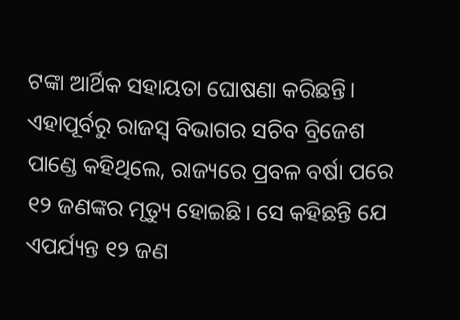ଟଙ୍କା ଆର୍ଥିକ ସହାୟତା ଘୋଷଣା କରିଛନ୍ତି।
ଏହାପୂର୍ବରୁ ରାଜସ୍ୱ ବିଭାଗର ସଚିବ ବ୍ରିଜେଶ ପାଣ୍ଡେ କହିଥିଲେ, ରାଜ୍ୟରେ ପ୍ରବଳ ବର୍ଷା ପରେ ୧୨ ଜଣଙ୍କର ମୃତ୍ୟୁ ହୋଇଛି। ସେ କହିଛନ୍ତି ଯେ ଏପର୍ଯ୍ୟନ୍ତ ୧୨ ଜଣ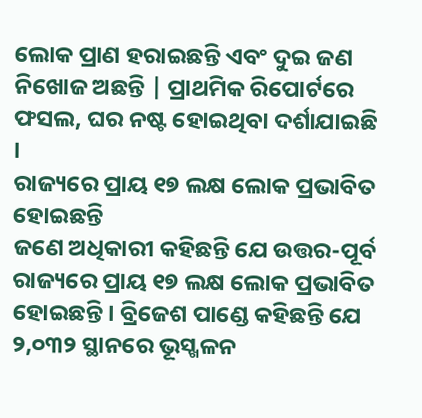ଲୋକ ପ୍ରାଣ ହରାଇଛନ୍ତି ଏବଂ ଦୁଇ ଜଣ ନିଖୋଜ ଅଛନ୍ତି | ପ୍ରାଥମିକ ରିପୋର୍ଟରେ ଫସଲ, ଘର ନଷ୍ଟ ହୋଇଥିବା ଦର୍ଶାଯାଇଛି ।
ରାଜ୍ୟରେ ପ୍ରାୟ ୧୭ ଲକ୍ଷ ଲୋକ ପ୍ରଭାବିତ ହୋଇଛନ୍ତି
ଜଣେ ଅଧିକାରୀ କହିଛନ୍ତି ଯେ ଉତ୍ତର-ପୂର୍ବ ରାଜ୍ୟରେ ପ୍ରାୟ ୧୭ ଲକ୍ଷ ଲୋକ ପ୍ରଭାବିତ ହୋଇଛନ୍ତି। ବ୍ରିଜେଶ ପାଣ୍ଡେ କହିଛନ୍ତି ଯେ ୨,୦୩୨ ସ୍ଥାନରେ ଭୂସ୍ଖଳନ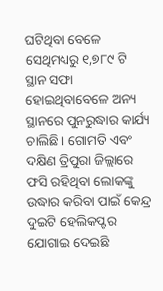ଘଟିଥିବା ବେଳେ ସେଥିମଧ୍ୟରୁ ୧,୭୮୯ ଟି ସ୍ଥାନ ସଫା ହୋଇଥିବାବେଳେ ଅନ୍ୟ ସ୍ଥାନରେ ପୁନରୁଦ୍ଧାର କାର୍ଯ୍ୟ ଚାଲିଛି। ଗୋମତି ଏବଂ ଦକ୍ଷିଣ ତ୍ରିପୁରା ଜିଲ୍ଲାରେ ଫସି ରହିଥିବା ଲୋକଙ୍କୁ ଉଦ୍ଧାର କରିବା ପାଇଁ କେନ୍ଦ୍ର ଦୁଇଟି ହେଲିକପ୍ଟର ଯୋଗାଇ ଦେଇଛି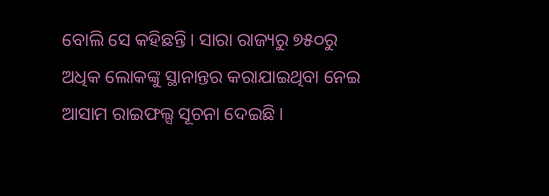ବୋଲି ସେ କହିଛନ୍ତି। ସାରା ରାଜ୍ୟରୁ ୭୫୦ରୁ ଅଧିକ ଲୋକଙ୍କୁ ସ୍ଥାନାନ୍ତର କରାଯାଇଥିବା ନେଇ ଆସାମ ରାଇଫଲ୍ସ ସୂଚନା ଦେଇଛି ।